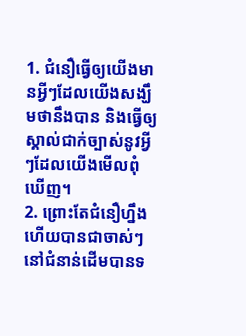1. ជំនឿធ្វើឲ្យយើងមានអ្វីៗដែលយើងសង្ឃឹមថានឹងបាន និងធ្វើឲ្យស្គាល់ជាក់ច្បាស់នូវអ្វីៗដែលយើងមើលពុំឃើញ។
2. ព្រោះតែជំនឿហ្នឹងហើយបានជាចាស់ៗនៅជំនាន់ដើមបានទ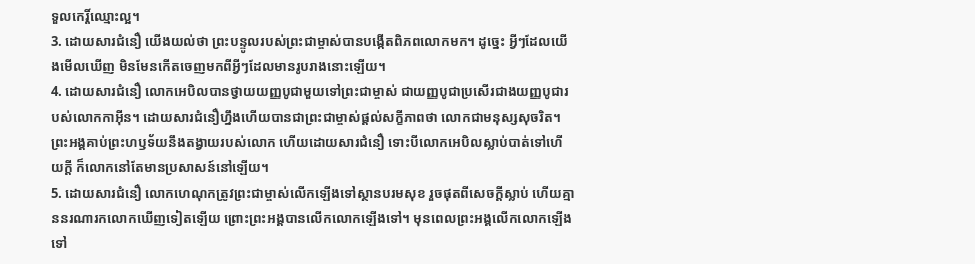ទួលកេរ្តិ៍ឈ្មោះល្អ។
3. ដោយសារជំនឿ យើងយល់ថា ព្រះបន្ទូលរបស់ព្រះជាម្ចាស់បានបង្កើតពិភពលោកមក។ ដូច្នេះ អ្វីៗដែលយើងមើលឃើញ មិនមែនកើតចេញមកពីអ្វីៗដែលមានរូបរាងនោះឡើយ។
4. ដោយសារជំនឿ លោកអេបិលបានថ្វាយយញ្ញបូជាមួយទៅព្រះជាម្ចាស់ ជាយញ្ញបូជាប្រសើរជាងយញ្ញបូជារបស់លោកកាអ៊ីន។ ដោយសារជំនឿហ្នឹងហើយបានជាព្រះជាម្ចាស់ផ្ដល់សក្ខីភាពថា លោកជាមនុស្សសុចរិត។ ព្រះអង្គគាប់ព្រះហឫទ័យនឹងតង្វាយរបស់លោក ហើយដោយសារជំនឿ ទោះបីលោកអេបិលស្លាប់បាត់ទៅហើយក្ដី ក៏លោកនៅតែមានប្រសាសន៍នៅឡើយ។
5. ដោយសារជំនឿ លោកហេណុកត្រូវព្រះជាម្ចាស់លើកឡើងទៅស្ថានបរមសុខ រួចផុតពីសេចក្ដីស្លាប់ ហើយគ្មាននរណារកលោកឃើញទៀតឡើយ ព្រោះព្រះអង្គបានលើកលោកឡើងទៅ។ មុនពេលព្រះអង្គលើកលោកឡើងទៅ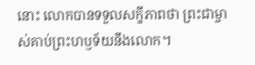នោះ លោកបានទទួលសក្ខីភាពថា ព្រះជាម្ចាស់គាប់ព្រះហឫទ័យនឹងលោក។